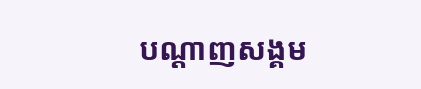បណ្តាញសង្គម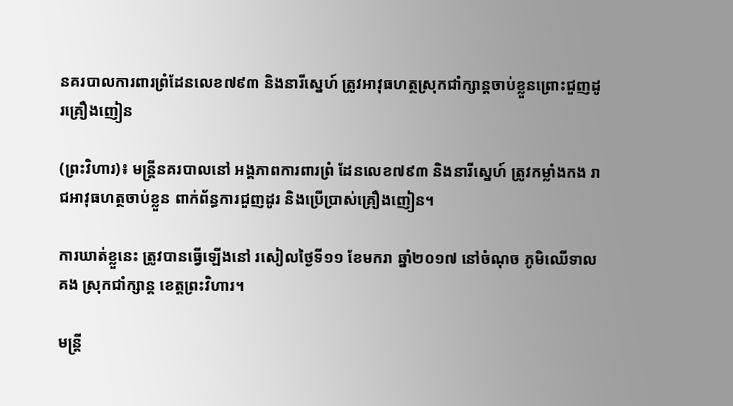នគរបាលការពារព្រំដែនលេខ៧៩៣ និងនារីស្នេហ៍ ត្រូវអាវុធហត្ថស្រុកជាំក្សាន្ដចាប់ខ្លួនព្រោះជួញដូរគ្រឿងញៀន

(ព្រះវិហារ)៖ មន្រ្តីនគរបាលនៅ អង្គភាពការពារព្រំ ដែនលេខ៧៩៣ និងនារីស្នេហ៍ ត្រូវកម្លាំងកង រាជអាវុធហត្ថចាប់ខ្លួន ពាក់ព័ន្ធការជួញដូរ និងប្រើប្រាស់គ្រឿងញៀន។

ការឃាត់ខ្លួនេះ ត្រូវបានធ្វើឡើងនៅ រសៀលថ្ងៃទី១១ ខែមករា ឆ្នាំ២០១៧ នៅចំណុច ភូមិឈើទាលគង ស្រុកជាំក្សាន្ត ខេត្តព្រះវិហារ។

មន្ត្រី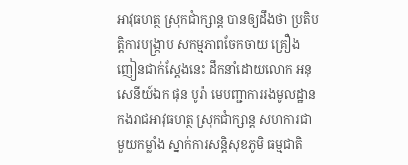អាវុធហត្ថ ស្រុកជាំក្សាន្ត បានឲ្យដឹងថា ប្រតិបត្តិការបង្ក្រាប សកម្មភាពចែកចាយ គ្រឿងញៀនជាក់ស្តែងនេះ ដឹកនាំដោយលោក អនុសេនីយ៍ឯក ផុន បូរ៉ា មេបញ្ជាការរងមូលដ្ឋាន កងរាជអាវុធហត្ថ ស្រុកជាំក្សាន្ត សហការជាមួយកម្លាំង ស្នាក់ការសន្តិសុខភូមិ ធម្មជាតិ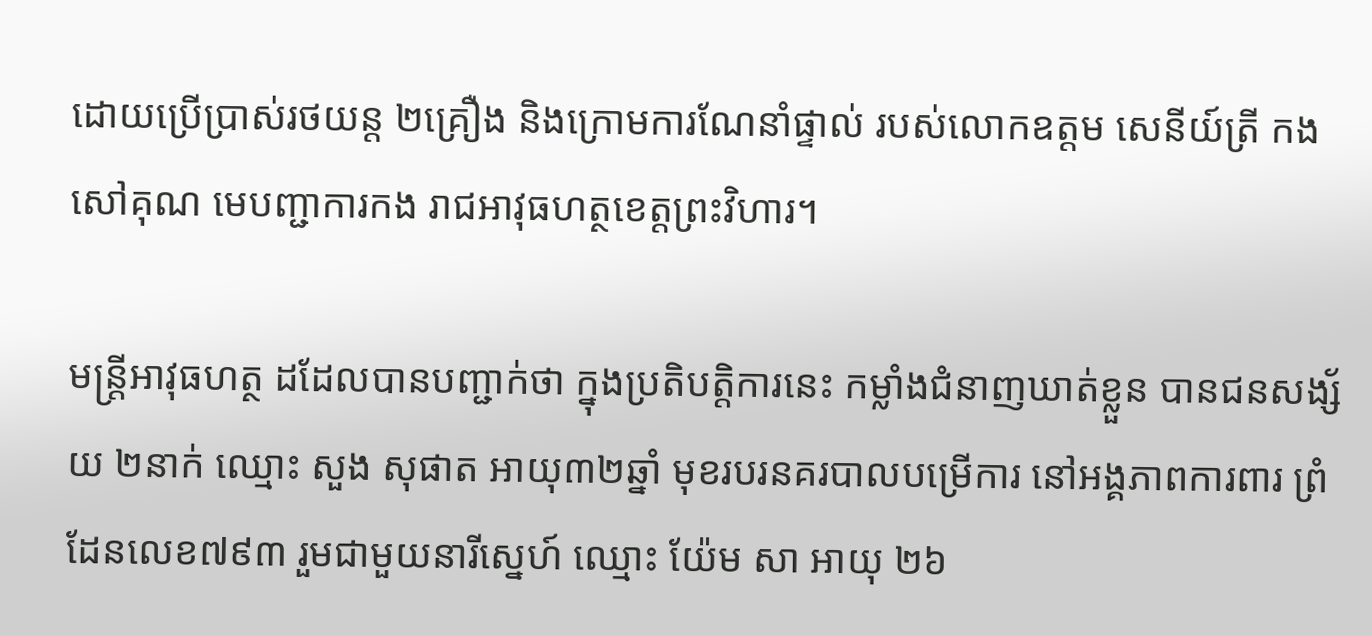ដោយប្រើប្រាស់រថយន្ត ២គ្រឿង និងក្រោមការណែនាំផ្ទាល់ របស់លោកឧត្តម សេនីយ៍ត្រី កង សៅគុណ មេបញ្ជាការកង រាជអាវុធហត្ថខេត្តព្រះវិហារ។

មន្ដ្រីអាវុធហត្ថ ដដែលបានបញ្ជាក់ថា ក្នុងប្រតិបត្តិការនេះ កម្លាំងជំនាញឃាត់ខ្លួន បានជនសង្ស័យ ២នាក់ ឈ្មោះ សួង សុផាត អាយុ៣២ឆ្នាំ មុខរបរនគរបាលបម្រើការ នៅអង្គភាពការពារ ព្រំដែនលេខ៧៩៣ រួមជាមួយនារីស្នេហ៍ ឈ្មោះ យ៉ែម សា អាយុ ២៦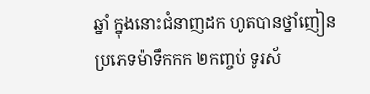ឆ្នាំ ក្នុងនោះជំនាញដក ហូតបានថ្នាំញៀនប្រភេទម៉ាទឹកកក ២កញ្ចប់ ទូរស័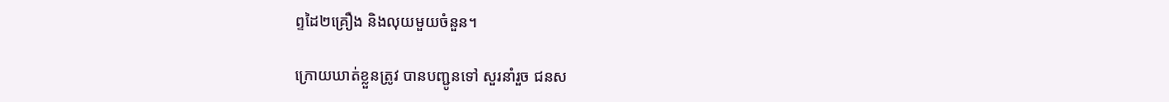ព្ទដៃ២គ្រឿង និងលុយមួយចំនួន។

ក្រោយឃាត់ខ្លួនត្រូវ បានបញ្ជូនទៅ សួរនាំរួច ជនស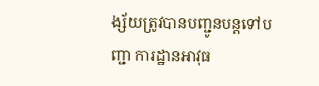ង្ស័យត្រូវបានបញ្ជូនបន្ដទៅបញ្ជា ការដ្ឋានអាវុធ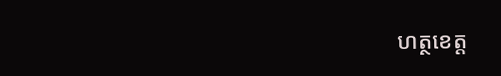ហត្ថខេត្ត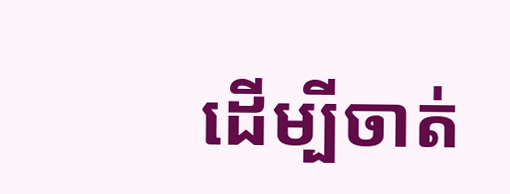ដើម្បីចាត់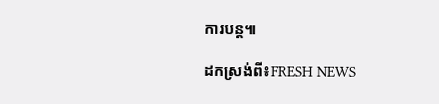ការបន្ដ៕

ដកស្រង់ពី៖FRESH NEWS